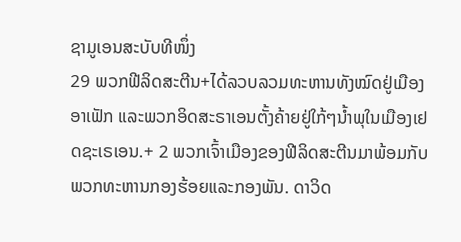ຊາມູເອນສະບັບທີໜຶ່ງ
29 ພວກຟີລິດສະຕີນ+ໄດ້ລວບລວມທະຫານທັງໝົດຢູ່ເມືອງອາເຟັກ ແລະພວກອິດສະຣາເອນຕັ້ງຄ້າຍຢູ່ໃກ້ໆນ້ຳພຸໃນເມືອງເຢດຊະເຣເອນ.+ 2 ພວກເຈົ້າເມືອງຂອງຟີລິດສະຕີນມາພ້ອມກັບພວກທະຫານກອງຮ້ອຍແລະກອງພັນ. ດາວິດ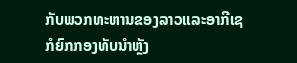ກັບພວກທະຫານຂອງລາວແລະອາກີເຊກໍຍົກກອງທັບນຳຫຼັງ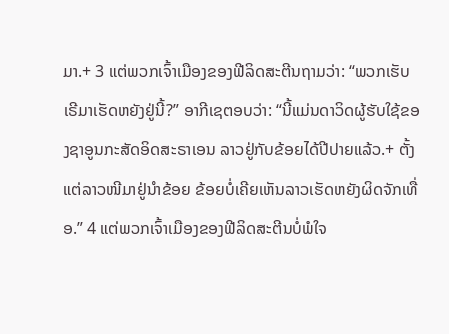ມາ.+ 3 ແຕ່ພວກເຈົ້າເມືອງຂອງຟີລິດສະຕີນຖາມວ່າ: “ພວກເຮັບເຣີມາເຮັດຫຍັງຢູ່ນີ້?” ອາກີເຊຕອບວ່າ: “ນີ້ແມ່ນດາວິດຜູ້ຮັບໃຊ້ຂອງຊາອູນກະສັດອິດສະຣາເອນ ລາວຢູ່ກັບຂ້ອຍໄດ້ປີປາຍແລ້ວ.+ ຕັ້ງແຕ່ລາວໜີມາຢູ່ນຳຂ້ອຍ ຂ້ອຍບໍ່ເຄີຍເຫັນລາວເຮັດຫຍັງຜິດຈັກເທື່ອ.” 4 ແຕ່ພວກເຈົ້າເມືອງຂອງຟີລິດສະຕີນບໍ່ພໍໃຈ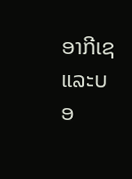ອາກີເຊແລະບອ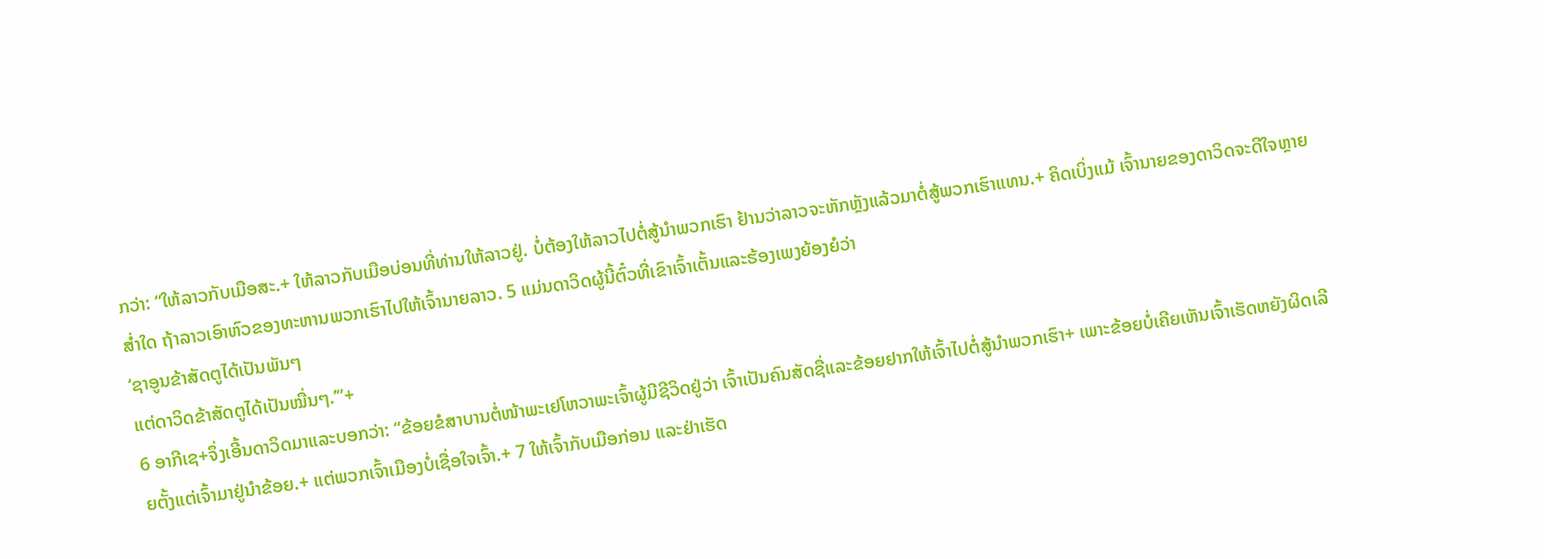ກວ່າ: “ໃຫ້ລາວກັບເມືອສະ.+ ໃຫ້ລາວກັບເມືອບ່ອນທີ່ທ່ານໃຫ້ລາວຢູ່. ບໍ່ຕ້ອງໃຫ້ລາວໄປຕໍ່ສູ້ນຳພວກເຮົາ ຢ້ານວ່າລາວຈະຫັກຫຼັງແລ້ວມາຕໍ່ສູ້ພວກເຮົາແທນ.+ ຄິດເບິ່ງແມ້ ເຈົ້ານາຍຂອງດາວິດຈະດີໃຈຫຼາຍສ່ຳໃດ ຖ້າລາວເອົາຫົວຂອງທະຫານພວກເຮົາໄປໃຫ້ເຈົ້ານາຍລາວ. 5 ແມ່ນດາວິດຜູ້ນີ້ຕົ໋ວທີ່ເຂົາເຈົ້າເຕັ້ນແລະຮ້ອງເພງຍ້ອງຍໍວ່າ
‘ຊາອູນຂ້າສັດຕູໄດ້ເປັນພັນໆ
ແຕ່ດາວິດຂ້າສັດຕູໄດ້ເປັນໝື່ນໆ.’”+
6 ອາກີເຊ+ຈຶ່ງເອີ້ນດາວິດມາແລະບອກວ່າ: “ຂ້ອຍຂໍສາບານຕໍ່ໜ້າພະເຢໂຫວາພະເຈົ້າຜູ້ມີຊີວິດຢູ່ວ່າ ເຈົ້າເປັນຄົນສັດຊື່ແລະຂ້ອຍຢາກໃຫ້ເຈົ້າໄປຕໍ່ສູ້ນຳພວກເຮົາ+ ເພາະຂ້ອຍບໍ່ເຄີຍເຫັນເຈົ້າເຮັດຫຍັງຜິດເລີຍຕັ້ງແຕ່ເຈົ້າມາຢູ່ນຳຂ້ອຍ.+ ແຕ່ພວກເຈົ້າເມືອງບໍ່ເຊື່ອໃຈເຈົ້າ.+ 7 ໃຫ້ເຈົ້າກັບເມືອກ່ອນ ແລະຢ່າເຮັດ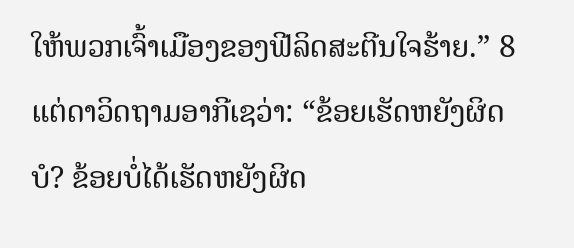ໃຫ້ພວກເຈົ້າເມືອງຂອງຟີລິດສະຕີນໃຈຮ້າຍ.” 8 ແຕ່ດາວິດຖາມອາກີເຊວ່າ: “ຂ້ອຍເຮັດຫຍັງຜິດບໍ? ຂ້ອຍບໍ່ໄດ້ເຮັດຫຍັງຜິດ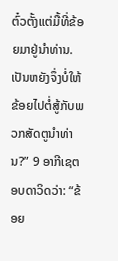ຕົ໋ວຕັ້ງແຕ່ມື້ທີ່ຂ້ອຍມາຢູ່ນຳທ່ານ. ເປັນຫຍັງຈຶ່ງບໍ່ໃຫ້ຂ້ອຍໄປຕໍ່ສູ້ກັບພວກສັດຕູນຳທ່ານ?” 9 ອາກີເຊຕອບດາວິດວ່າ: “ຂ້ອຍ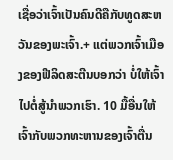ເຊື່ອວ່າເຈົ້າເປັນຄົນດີຄືກັບທູດສະຫວັນຂອງພະເຈົ້າ.+ ແຕ່ພວກເຈົ້າເມືອງຂອງຟີລິດສະຕີນບອກວ່າ ບໍ່ໃຫ້ເຈົ້າໄປຕໍ່ສູ້ນຳພວກເຮົາ. 10 ມື້ອື່ນໃຫ້ເຈົ້າກັບພວກທະຫານຂອງເຈົ້າຕື່ນ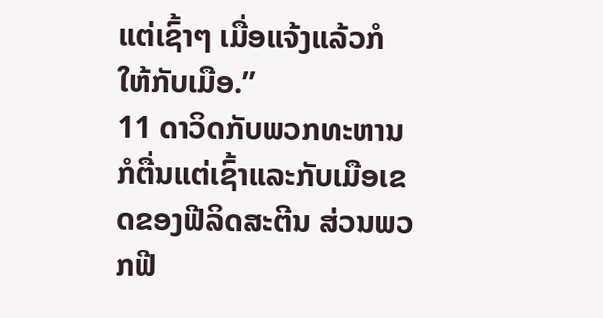ແຕ່ເຊົ້າໆ ເມື່ອແຈ້ງແລ້ວກໍໃຫ້ກັບເມືອ.”
11 ດາວິດກັບພວກທະຫານກໍຕື່ນແຕ່ເຊົ້າແລະກັບເມືອເຂດຂອງຟີລິດສະຕີນ ສ່ວນພວກຟີ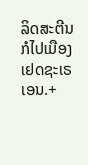ລິດສະຕີນກໍໄປເມືອງເຢດຊະເຣເອນ.+